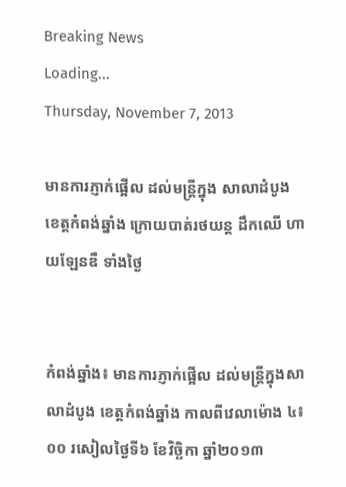Breaking News
Loading...
Thursday, November 7, 2013

មានការភ្ញាក់ផ្អើល ដល់មន្ត្រីក្នុង សាលាដំបូង ខេត្តកំពង់ឆ្នាំង ក្រោយបាត់រថយន្ត ដឹកឈើ ហាយឡែនឌឺ ទាំងថ្ងៃ


កំពង់ឆ្នាំង៖ មានការភ្ញាក់ផ្អើល ដល់មន្ត្រីក្នុងសាលាដំបូង ខេត្តកំពង់ឆ្នាំង កាលពីវេលាម៉ោង ៤៖០០ រសៀលថ្ងៃទី៦ ខែវិច្ឆិកា ឆ្នាំ២០១៣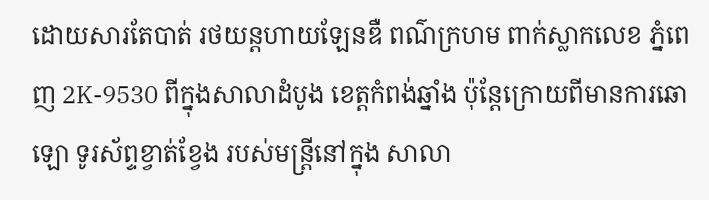ដោយសារតែបាត់ រថយន្តហាយឡែនឌឺ ពណ៌ក្រហម ពាក់ស្លាកលេខ ភ្នំពេញ 2K-9530 ពីក្នុងសាលាដំបូង ខេត្តកំពង់ឆ្នាំង ប៉ុន្តែក្រោយពីមានការឆោឡោ ទូរស័ព្ទខ្វាត់ខ្វែង របស់មន្ត្រីនៅក្នុង សាលា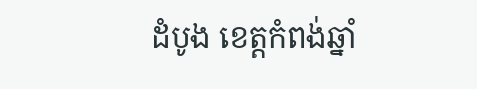ដំបូង ខេត្តកំពង់ឆ្នាំ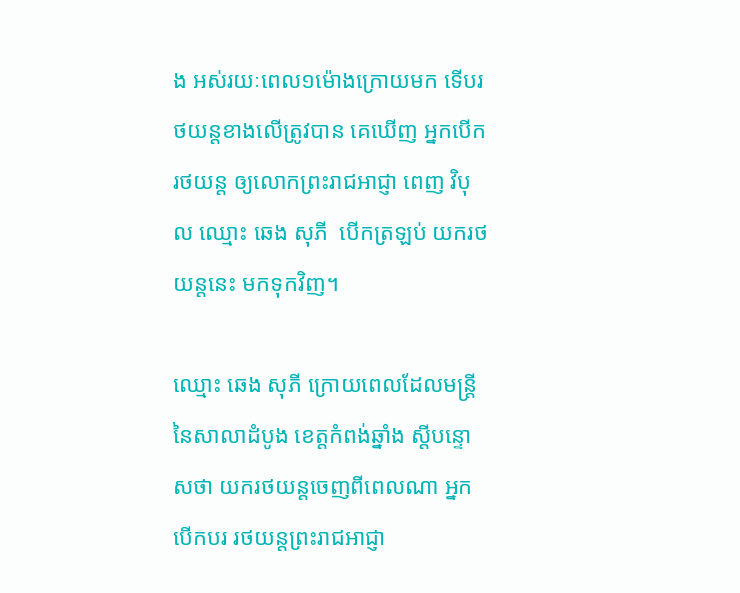ង អស់រយៈពេល១ម៉ោងក្រោយមក ទើបរថយន្តខាងលើត្រូវបាន គេឃើញ អ្នកបើករថយន្ត ឲ្យលោកព្រះរាជអាជ្ញា ពេញ វិបុល ឈ្មោះ ឆេង សុភី  បើកត្រឡប់ យករថយន្តនេះ មកទុកវិញ។

ឈ្មោះ ឆេង សុភី ក្រោយពេលដែលមន្រ្តី នៃសាលាដំបូង ខេត្តកំពង់ឆ្នាំង ស្តីបន្ទោសថា យករថយន្តចេញពីពេលណា អ្នកបើកបរ រថយន្តព្រះរាជអាជ្ញា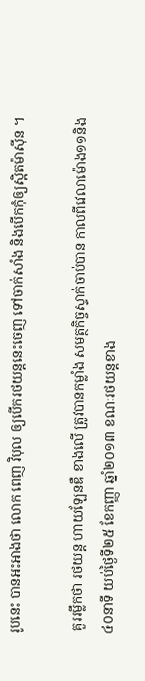រូបនេះ បានអះអាងថា លោក ពេញ វិបុល ឲ្យបើករថយន្តនេះចេញ ទៅចាក់សាំង និងបើកកុំឲ្យស្អិតម៉ាស៊ីន ។

 គួររម្លឹកថា រថយន្ត ហាយឡែនឌឺ ខាងលើ ត្រូវបានកម្លាំង សមត្ថកិច្ចស្ទាក់ចាប់បាន កាលពីវេលាម៉ោង១១និង៤០នាទី យប់ថ្ងៃទី២៥ ខែកញ្ញា ឆ្នាំ២០១៣ ខណៈរថយន្តខាង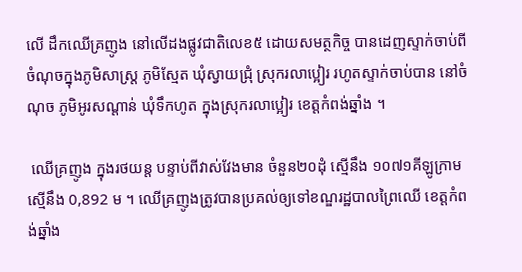លើ ដឹកឈើគ្រញូង នៅលើដងផ្លូវជាតិលេខ៥ ដោយសមត្ថកិច្ច បានដេញស្ទាក់ចាប់ពី ចំណុចក្នុងភូមិសាស្ត្រ ភូមិស្មែត ឃុំស្វាយជ្រុំ ស្រុករលាប្អៀរ រហូតស្ទាក់ចាប់បាន នៅចំណុច ភូមិអូរសណ្តាន់ ឃុំទឹកហូត ក្នុងស្រុករលាប្អៀរ ខេត្តកំពង់ឆ្នាំង ។

 ឈើគ្រញូង ក្នុងរថយន្ត បន្ទាប់ពីវាស់វែងមាន ចំនួន២០ដុំ ស្មើនឹង ១០៧១គីឡូក្រាម ស្មើនឹង 0,892 ម ។ ឈើគ្រញូងត្រូវបានប្រគល់ឲ្យទៅខណ្ឌរដ្ឋបាលព្រៃឈើ ខេត្តកំពង់ឆ្នាំង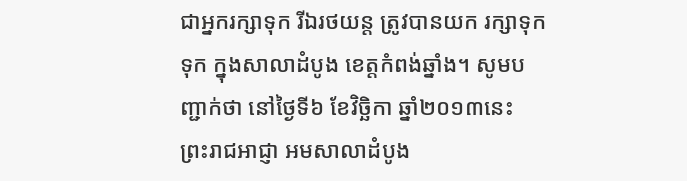ជាអ្នករក្សាទុក រីឯរថយន្ត ត្រូវបានយក រក្សាទុកទុក ក្នុងសាលាដំបូង ខេត្តកំពង់ឆ្នាំង។ សូមបញ្ជាក់ថា នៅថ្ងៃទី៦ ខែវិច្ឆិកា ឆ្នាំ២០១៣នេះ ព្រះរាជអាជ្ញា អមសាលាដំបូង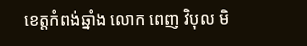ខេត្តកំពង់ឆ្នាំង លោក ពេញ វិបុល មិ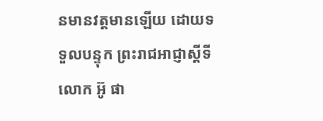នមានវត្តមានឡើយ ដោយទទួលបន្ទុក ព្រះរាជអាជ្ញាស្តីទី លោក អ៊ូ ផា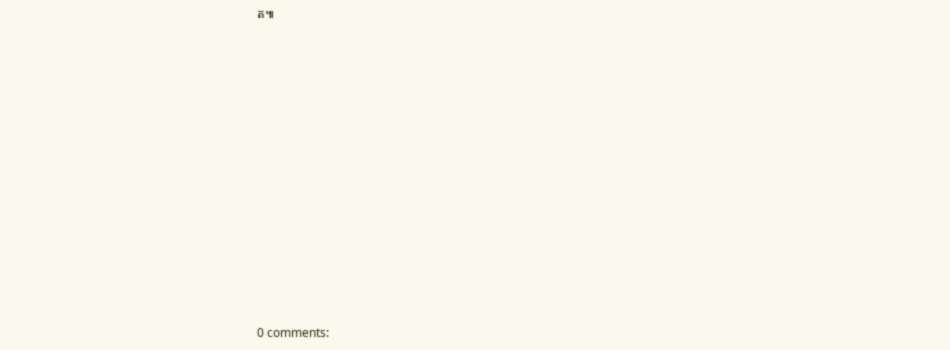ត៕













0 comments: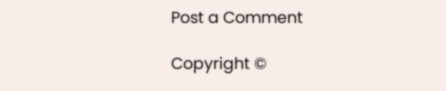Post a Comment

Copyright ©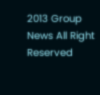2013 Group News All Right Reserved